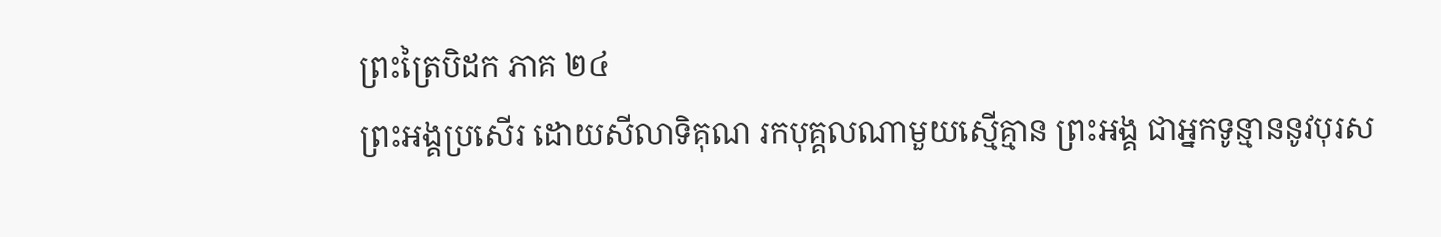ព្រះត្រៃបិដក ភាគ ២៤
ព្រះអង្គប្រសើរ ដោយសីលាទិគុណ រកបុគ្គលណាមួយស្មើគ្មាន ព្រះអង្គ ជាអ្នកទូន្មាននូវបុរស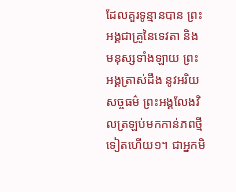ដែលគួរទូន្មានបាន ព្រះអង្គជាគ្រូនៃទេវតា និងមនុស្សទាំងឡាយ ព្រះអង្គត្រាស់ដឹង នូវអរិយសច្ចធម៌ ព្រះអង្គលែងវិលត្រឡប់មកកាន់ភពថ្មីទៀតហើយ១។ ជាអ្នកមិ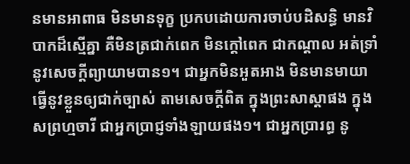នមានអាពាធ មិនមានទុក្ខ ប្រកបដោយការចាប់បដិសន្ធិ មានវិបាកដ៏ស្មើគ្នា គឺមិនត្រជាក់ពេក មិនក្តៅពេក ជាកណ្តាល អត់ទ្រាំនូវសេចក្តីព្យាយាមបាន១។ ជាអ្នកមិនអួតអាង មិនមានមាយា ធ្វើនូវខ្លួនឲ្យជាក់ច្បាស់ តាមសេចក្តីពិត ក្នុងព្រះសាស្តាផង ក្នុងសព្រហ្មចារី ជាអ្នកប្រាជ្ញទាំងឡាយផង១។ ជាអ្នកប្រារព្ធ នូ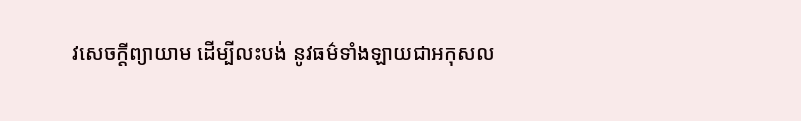វសេចក្តីព្យាយាម ដើម្បីលះបង់ នូវធម៌ទាំងឡាយជាអកុសល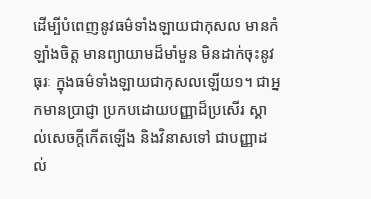ដើម្បីបំពេញនូវធម៌ទាំងឡាយជាកុសល មានកំឡាំងចិត្ត មានព្យាយាមដ៏មាំមួន មិនដាក់ចុះនូវធុរៈ ក្នុងធម៌ទាំងឡាយជាកុសលឡើយ១។ ជាអ្នកមានប្រាជ្ញា ប្រកបដោយបញ្ញាដ៏ប្រសើរ ស្គាល់សេចក្តីកើតឡើង និងវិនាសទៅ ជាបញ្ញាដល់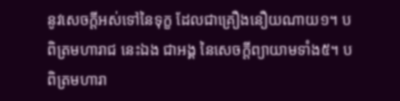នូវសេចក្តីអស់ទៅនៃទុក្ខ ដែលជាគ្រឿងនឿយណាយ១។ បពិត្រមហារាជ នេះឯង ជាអង្គ នៃសេចក្តីព្យាយាមទាំង៥។ បពិត្រមហារា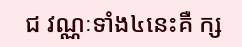ជ វណ្ណៈទាំង៤នេះគឺ ក្ស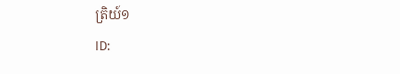ត្រិយ៍១
ID: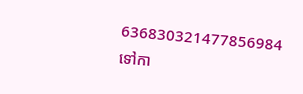636830321477856984
ទៅកា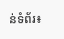ន់ទំព័រ៖